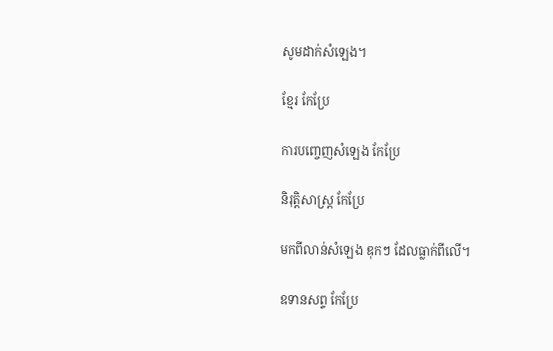សូមដាក់សំឡេង។

ខ្មែរ កែប្រែ

ការបញ្ចេញសំឡេង កែប្រែ

និរុត្តិសាស្ត្រ កែប្រែ

មកពីលាន់សំឡេង ឌុកៗ ដែលធ្លាក់ពីលើ។

ឧទានសព្ទ កែប្រែ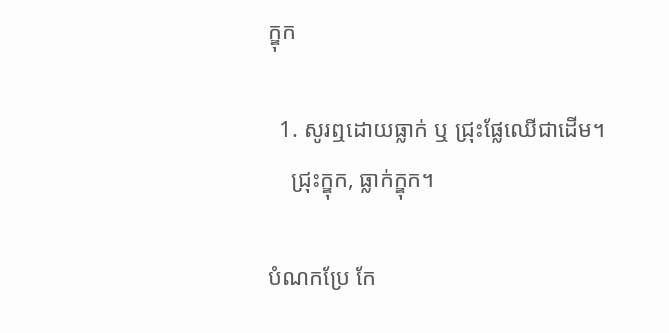ក្ឌុក

  1. សូរឮដោយធ្លាក់ ឬ ជ្រុះផ្លែឈើជាដើម។
    ជ្រុះក្ឌុក, ធ្លាក់ក្ឌុក។

បំណកប្រែ កែ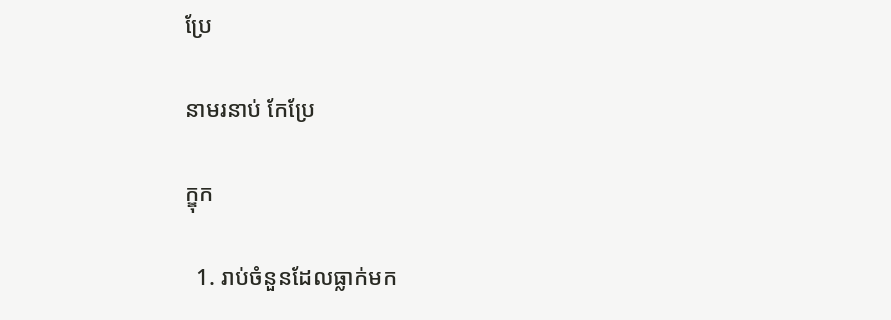ប្រែ

នាមរនាប់ កែប្រែ

ក្ឌុក

  1. រាប់ចំនួនដែលធ្លាក់មក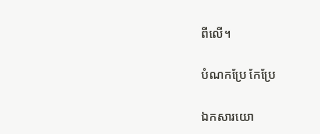ពីលើ។

បំណកប្រែ កែប្រែ

ឯកសារយោ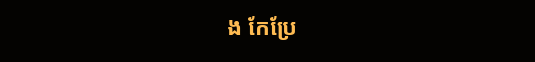ង កែប្រែ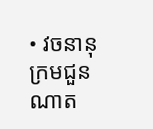• វចនានុក្រមជួនណាត